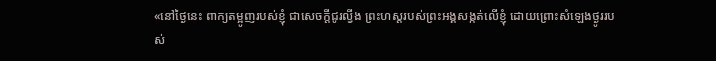«នៅថ្ងៃនេះ ពាក្យតម្អូញរបស់ខ្ញុំ ជាសេចក្ដីជូរល្វីង ព្រះហស្តរបស់ព្រះអង្គសង្កត់លើខ្ញុំ ដោយព្រោះសំឡេងថ្ងូររបស់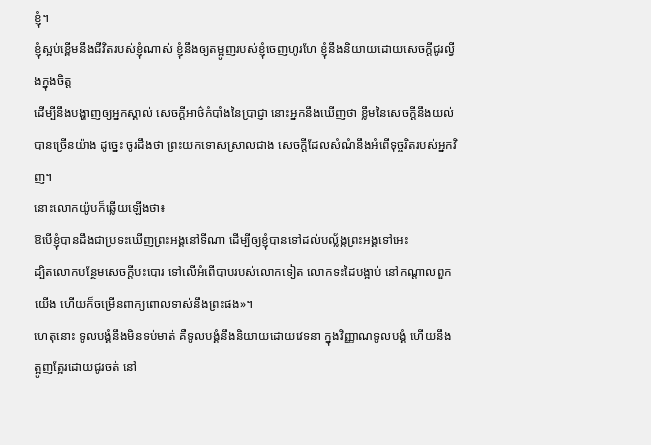ខ្ញុំ។
ខ្ញុំស្អប់ខ្ពើមនឹងជីវិតរបស់ខ្ញុំណាស់ ខ្ញុំនឹងឲ្យតម្អូញរបស់ខ្ញុំចេញហូរហែ ខ្ញុំនឹងនិយាយដោយសេចក្ដីជូរល្វីងក្នុងចិត្ត
ដើម្បីនឹងបង្ហាញឲ្យអ្នកស្គាល់ សេចក្ដីអាថ៌កំបាំងនៃប្រាជ្ញា នោះអ្នកនឹងឃើញថា ខ្លឹមនៃសេចក្ដីនឹងយល់បានច្រើនយ៉ាង ដូច្នេះ ចូរដឹងថា ព្រះយកទោសស្រាលជាង សេចក្ដីដែលសំណំនឹងអំពើទុច្ចរិតរបស់អ្នកវិញ។
នោះលោកយ៉ូបក៏ឆ្លើយឡើងថា៖
ឱបើខ្ញុំបានដឹងជាប្រទះឃើញព្រះអង្គនៅទីណា ដើម្បីឲ្យខ្ញុំបានទៅដល់បល្ល័ង្កព្រះអង្គទៅអេះ
ដ្បិតលោកបន្ថែមសេចក្ដីបះបោរ ទៅលើអំពើបាបរបស់លោកទៀត លោកទះដៃបង្អាប់ នៅកណ្ដាលពួកយើង ហើយក៏ចម្រើនពាក្យពោលទាស់នឹងព្រះផង»។
ហេតុនោះ ទូលបង្គំនឹងមិនទប់មាត់ គឺទូលបង្គំនឹងនិយាយដោយវេទនា ក្នុងវិញ្ញាណទូលបង្គំ ហើយនឹងត្អូញត្អែរដោយជូរចត់ នៅ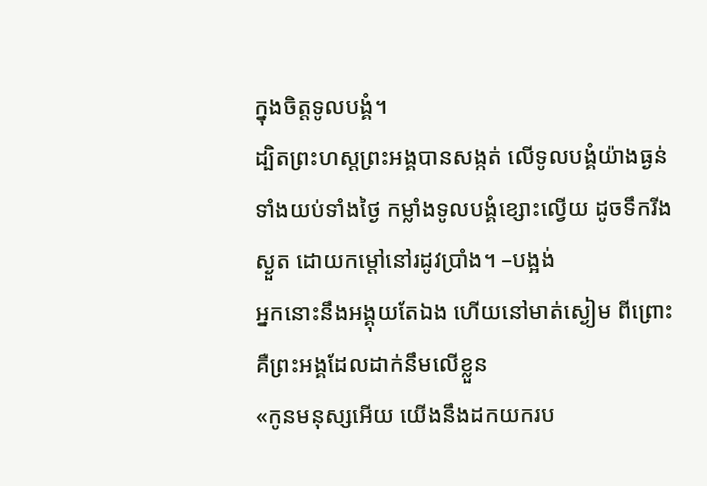ក្នុងចិត្តទូលបង្គំ។
ដ្បិតព្រះហស្តព្រះអង្គបានសង្កត់ លើទូលបង្គំយ៉ាងធ្ងន់ ទាំងយប់ទាំងថ្ងៃ កម្លាំងទូលបង្គំខ្សោះល្វើយ ដូចទឹករីងស្ងួត ដោយកម្ដៅនៅរដូវប្រាំង។ –បង្អង់
អ្នកនោះនឹងអង្គុយតែឯង ហើយនៅមាត់ស្ងៀម ពីព្រោះគឺព្រះអង្គដែលដាក់នឹមលើខ្លួន
«កូនមនុស្សអើយ យើងនឹងដកយករប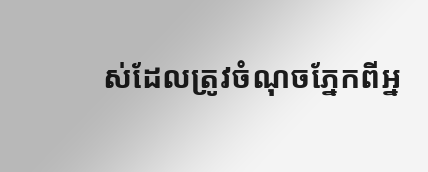ស់ដែលត្រូវចំណុចភ្នែកពីអ្ន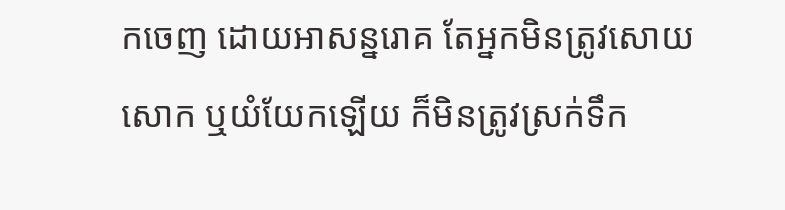កចេញ ដោយអាសន្នរោគ តែអ្នកមិនត្រូវសោយសោក ឬយំយែកឡើយ ក៏មិនត្រូវស្រក់ទឹក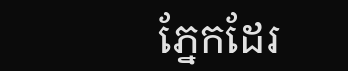ភ្នែកដែរ